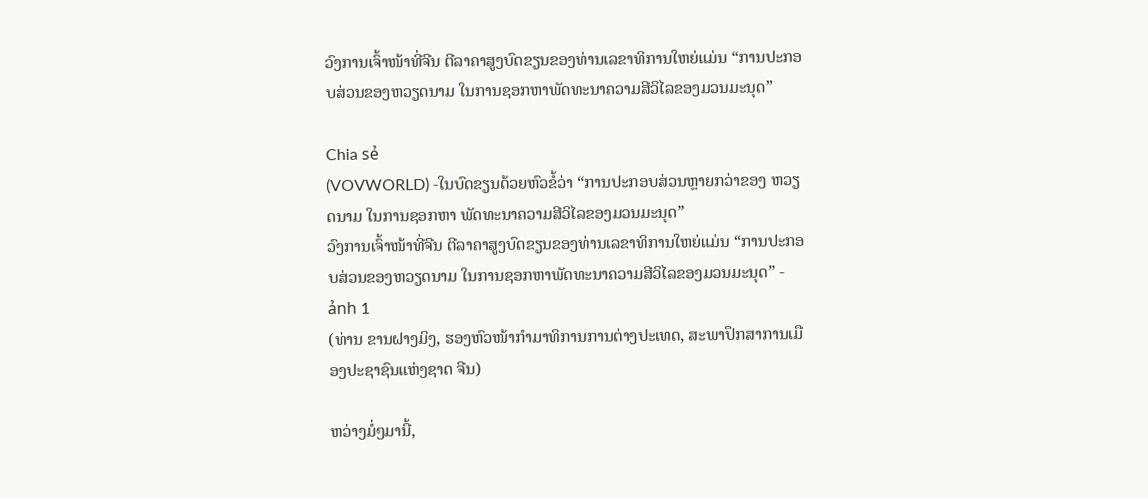ວົງການເຈົ້າໜ້າທີ່ຈີນ ຕີລາຄາສູງບົດຂຽນຂອງທ່ານເລຂາທິການໃຫຍ່ແມ່ນ “ການປະກອບສ່ວນຂອງຫວຽດນາມ ໃນການຊອກຫາພັດທະນາຄວາມສີວິໄລຂອງມວນມະນຸດ”

Chia sẻ
(VOVWORLD) -ໃນບົດຂຽນດ້ວຍຫົວຂໍ້ວ່າ “ການປະກອບສ່ວນຫຼາຍກວ່າຂອງ ຫວຽດນາມ ໃນການຊອກຫາ ພັດທະນາຄວາມສີວິໄລຂອງມວນມະນຸດ”
ວົງການເຈົ້າໜ້າທີ່ຈີນ ຕີລາຄາສູງບົດຂຽນຂອງທ່ານເລຂາທິການໃຫຍ່ແມ່ນ “ການປະກອບສ່ວນຂອງຫວຽດນາມ ໃນການຊອກຫາພັດທະນາຄວາມສີວິໄລຂອງມວນມະນຸດ” - ảnh 1
(ທ່ານ ຂານຝາງມິງ, ຮອງຫົວໜ້າກຳມາທິການການຕ່າງປະເທດ, ສະພາປຶກສາການເມືອງປະຊາຊົນແຫ່ງຊາດ ຈີນ)

ຫວ່າງມໍ່ໆມານີ້,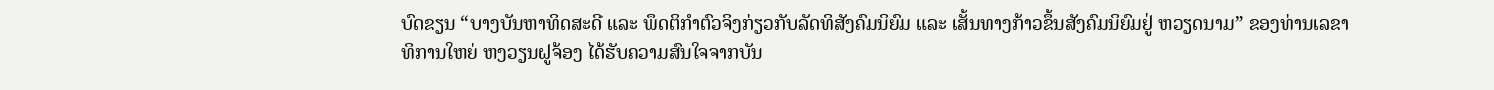ບົດຂຽນ “ບາງບັນຫາທິດສະດີ ແລະ ພຶດຕິກຳຕົວຈິງກ່ຽວກັບລັດທິສັງຄົມນິຍົມ ແລະ ເສັ້ນທາງກ້າວຂຶ້ນສັງຄົມນິຍົມຢູ່ ຫວຽດນາມ” ຂອງທ່ານເລຂາທິການໃຫຍ່ ຫງວຽນຝູຈ້ອງ ໄດ້ຮັບຄວາມສົນໃຈຈາກບັນ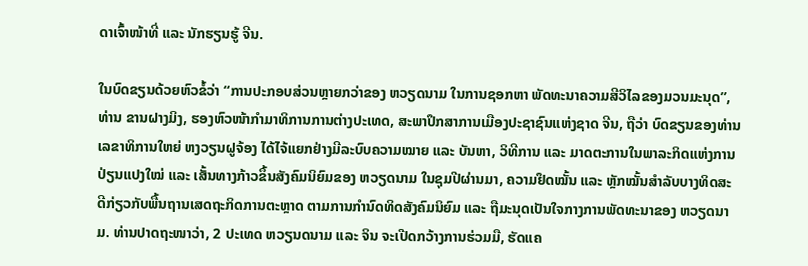ດາເຈົ້າໜ້າທີ່ ແລະ ນັກຮຽນຮູ້ ຈີນ.

ໃນບົດຂຽນດ້ວຍຫົວຂໍ້ວ່າ “ການປະກອບສ່ວນຫຼາຍກວ່າຂອງ ຫວຽດນາມ ໃນການຊອກຫາ ພັດທະນາຄວາມສີວິໄລຂອງມວນມະນຸດ”, ທ່ານ ຂານຝາງມິງ, ຮອງຫົວໜ້າກຳມາທິການການຕ່າງປະເທດ, ສະພາປຶກສາການເມືອງປະຊາຊົນແຫ່ງຊາດ ຈີນ, ຖືວ່າ ບົດຂຽນຂອງທ່ານເລຂາທິການໃຫຍ່ ຫງວຽນຝູຈ້ອງ ໄດ້ໄຈ້ແຍກຢ່າງມີລະບົບຄວາມໝາຍ ແລະ ບັນຫາ, ວິທີການ ແລະ ມາດຕະການໃນພາລະກິດແຫ່ງການປ່ຽນແປງໃໝ່ ແລະ ເສັ້ນທາງກ້າວຂຶ້ນສັງຄົມນິຍົມຂອງ ຫວຽດນາມ ໃນຊຸມປີຜ່ານມາ, ຄວາມຢຶດໝັ້ນ ແລະ ຫຼັກໝັ້ນສຳລັບບາງທິດສະດີກ່ຽວກັບພື້ນຖານເສດຖະກິດການຕະຫຼາດ ຕາມການກຳນົດທິດສັງຄົມນິຍົມ ແລະ ຖືມະນຸດເປັນໃຈກາງການພັດທະນາຂອງ ຫວຽດນາມ. ທ່ານປາດຖະໜາວ່າ, 2 ປະເທດ ຫວຽນດນາມ ແລະ ຈິນ ຈະເປີດກວ້າງການຮ່ວມມື, ຮັດແຄ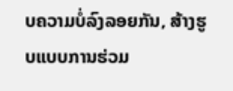ບຄວາມບໍ່ລົງລອຍກັນ, ສ້າງຮູບແບບການຮ່ວມ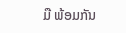ມື ພ້ອມກັນ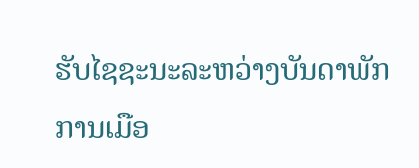ຮັບໄຊຊະນະລະຫວ່າງບັນດາພັກການເມືອ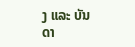ງ ແລະ ບັນດາ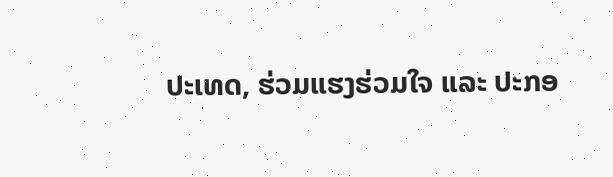ປະເທດ, ຮ່ວມແຮງຮ່ວມໃຈ ແລະ ປະກອ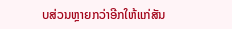ບສ່ວນຫຼາຍກວ່າອີກໃຫ້ແກ່ສັນ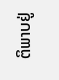ຕິພາບຢູ່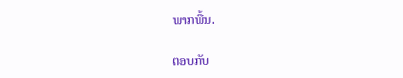ພາກພື້ນ.

ຕອບກັບ